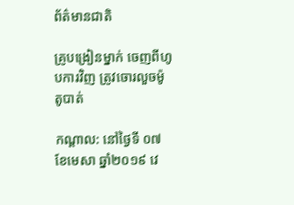ព័ត៌មានជាតិ

គ្រូបង្រៀនម្នាក់ ចេញពីហូបការវិញ ត្រូវចោរលួចម៉ូតូបាត់

កណ្ដាល: នៅថ្ងៃទី ០៧ ខែមេសា ឆ្នាំ២០១៩ វេ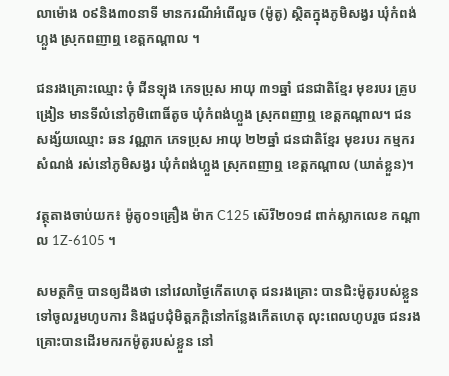លាម៉ោង ០៩និង៣០នាទី មានករណីអំពើលួច (ម៉ូតូ) ស្ថិតក្នុងភូមិសង្វរ ឃុំកំពង់ហ្លួង ស្រុកពញាឮ ខេត្តកណ្ដាល ។

ជនរងគ្រោះឈ្មោះ ចុំ ជីនឡុង ភេទប្រុស អាយុ ៣១ឆ្នាំ ជនជាតិខ្មែរ មុខរបរ គ្រូបង្រៀន មានទីលំនៅភូមិពោធិ៍តូច ឃុំកំពង់ហ្លួង ស្រុកពញាឮ ខេត្តកណ្តាល។ ជនសង្ស័យឈ្មោះ ឆន វណ្ណាក ភេទប្រុស អាយុ ២២ឆ្នាំ ជនជាតិខ្មែរ មុខរបរ កម្មករសំណង់ រស់នៅភូមិសង្វរ ឃុំកំពង់ហ្លួង ស្រុកពញាឮ ខេត្តកណ្ដាល (ឃាត់ខ្លួន)។

វត្ថុតាងចាប់យក៖ ម៉ូតូ០១គ្រឿង ម៉ាក C125 ស៊េរី២០១៨ ពាក់ស្លាកលេខ កណ្តាល 1Z-6105 ។

សមត្ថកិច្ច បានឲ្យដឹងថា នៅវេលាថ្ងៃកើតហេតុ ជនរងគ្រោះ បានជិះម៉ូតូរបស់ខ្លួន ទៅចូលរួមហូបការ និងជួបជុំមិត្តភក្តិនៅកន្លែងកើតហេតុ លុះពេលហូបរួច ជនរងគ្រោះបានដើរមករកម៉ូតូរបស់ខ្លួន នៅ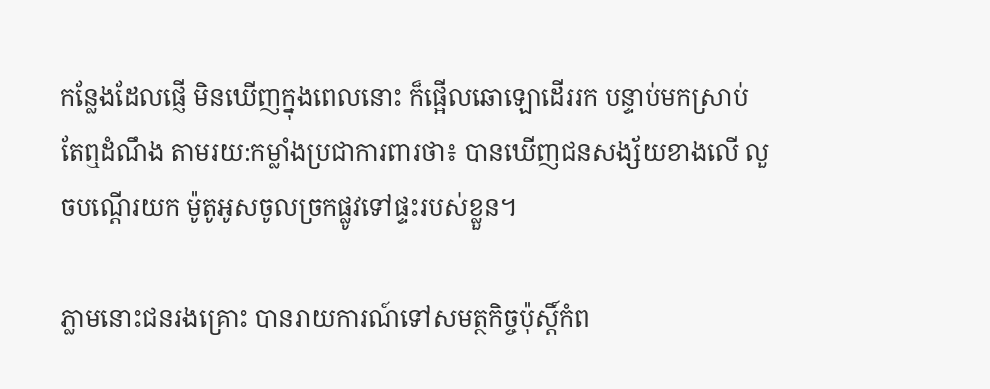កន្លែងដែលផ្ញើ មិនឃើញក្នុងពេលនោះ ក៏ផ្អើលឆោឡោដើររក បន្ទាប់មកស្រាប់តែឮដំណឹង តាមរយ:កម្លាំងប្រជាការពារថា៖ បានឃើញជនសង្ស័យខាងលើ លួចបណ្តើរយក ម៉ូតូអូសចូលច្រកផ្លូវទៅផ្ទះរបស់ខ្លួន។

ភ្លាមនោះជនរងគ្រោះ បានរាយការណ៍ទៅសមត្ថកិច្ចប៉ុស្តិ៍កំព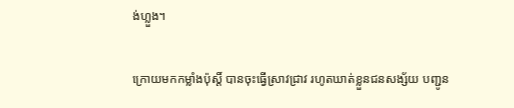ង់ហ្លួង។

ក្រោយមកកម្លាំងប៉ុស្តិ៍ បានចុះធ្វើស្រាវជ្រាវ រហូតឃាត់ខ្លួនជនសង្ស័យ បញ្ជូន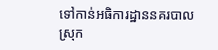ទៅកាន់អធិការដ្ឋាននគរបាលស្រុក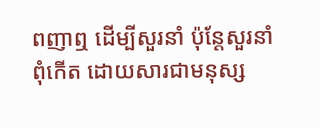ពញាឮ ដើម្បីសួរនាំ ប៉ុន្តែសួរនាំពុំកើត ដោយសារជាមនុស្ស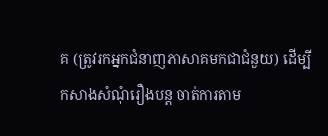គ (ត្រូវរកអ្នកជំនាញភាសាគមកជាជំនួយ) ដើម្បីកសាងសំណុំរឿងបន្ត ចាត់ការតាម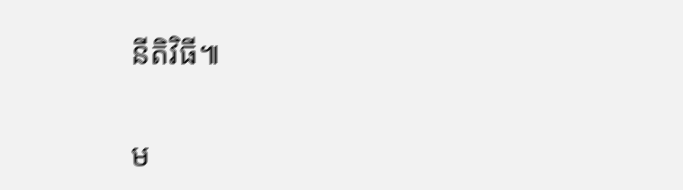នីតិវិធី៕

ម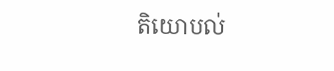តិយោបល់